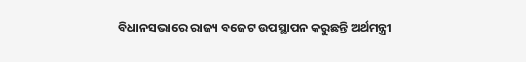ବିଧାନସଭାରେ ରାଜ୍ୟ ବଜେଟ ଉପସ୍ଥାପନ କରୁଛନ୍ତି ଅର୍ଥମନ୍ତ୍ରୀ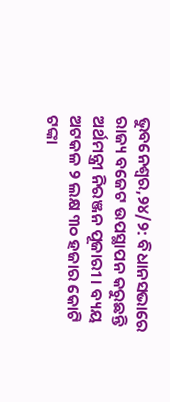ଭୁବନେଶ୍ୱର,୨୪/୨: ବିଧାନସଭାରେ ରାଜ୍ୟ ବଜେଟ ଉପସ୍ଥାପନ କରୁଛନ୍ତି ଅର୍ଥମନ୍ତ୍ରୀ ନିରଞ୍ଜନ ପୂଜାରୀ । ବ୍ୟୟ ଅଟକଳ ୨ ଲକ୍ଷ ୩୦ ହଜାର କୋଟି ଟଙ୍କା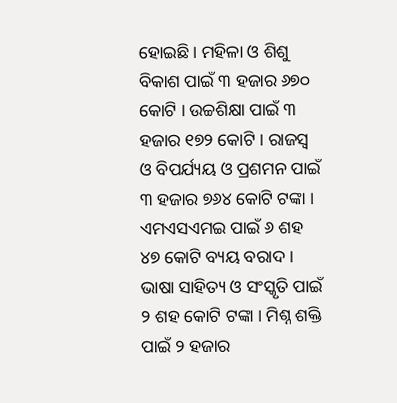ହୋଇଛି। ମହିଳା ଓ ଶିଶୁ ବିକାଶ ପାଇଁ ୩ ହଜାର ୬୭୦ କୋଟି । ଉଚ୍ଚଶିକ୍ଷା ପାଇଁ ୩ ହଜାର ୧୭୨ କୋଟି । ରାଜସ୍ୱ ଓ ବିପର୍ଯ୍ୟୟ ଓ ପ୍ରଶମନ ପାଇଁ ୩ ହଜାର ୭୬୪ କୋଟି ଟଙ୍କା । ଏମଏସଏମଇ ପାଇଁ ୬ ଶହ ୪୭ କୋଟି ବ୍ୟୟ ବରାଦ । ଭାଷା ସାହିତ୍ୟ ଓ ସଂସ୍କୃତି ପାଇଁ ୨ ଶହ କୋଟି ଟଙ୍କା । ମିଶ୍ନ ଶକ୍ତି ପାଇଁ ୨ ହଜାର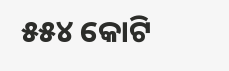୫୫୪ କୋଟି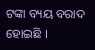ଟଙ୍କା ବ୍ୟୟ ବରାଦ ହୋଇଛି ।